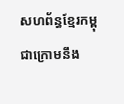សហព័ន្ធខ្មែរកម្ពុជាក្រោមនឹង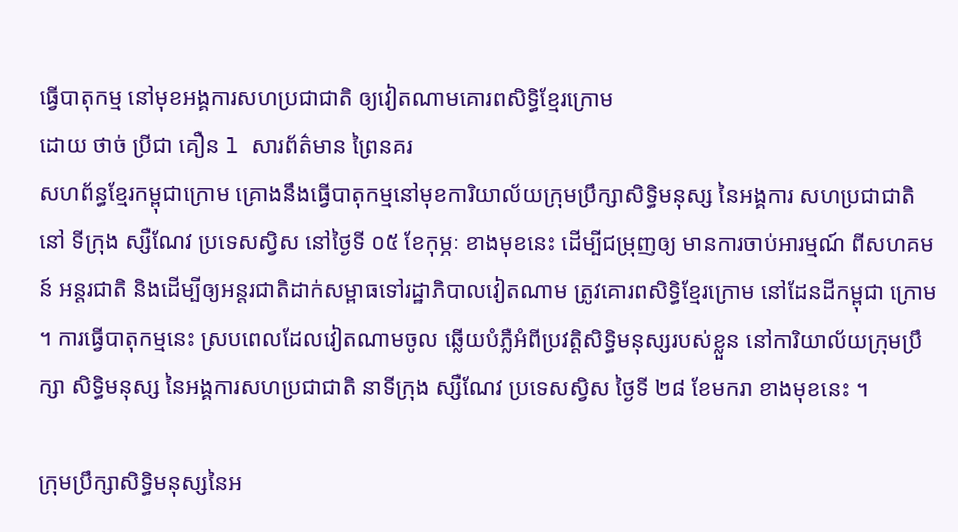ធ្វើបាតុកម្ម នៅមុខអង្គការសហប្រជាជាតិ ឲ្យវៀតណាមគោរពសិទ្ធិខ្មែរក្រោម
ដោយ ថាច់ ប្រីជា គឿន l សារព័ត៌មាន ព្រៃនគរ
សហព័ន្ធខ្មែរកម្ពុជាក្រោម គ្រោងនឹងធ្វើបាតុកម្មនៅមុខការិយាល័យក្រុមប្រឹក្សាសិទ្ធិមនុស្ស នៃអង្គការ សហប្រជាជាតិ នៅ ទីក្រុង ស្សឺណែវ ប្រទេសស្វិស នៅថ្ងៃទី ០៥ ខែកុម្ភៈ ខាងមុខនេះ ដើម្បីជម្រុញឲ្យ មានការចាប់អារម្មណ៍ ពីសហគមន៍ អន្តរជាតិ និងដើម្បីឲ្យអន្តរជាតិដាក់សម្ពាធទៅរដ្ឋាភិបាលវៀតណាម ត្រូវគោរពសិទ្ធិខ្មែរក្រោម នៅដែនដីកម្ពុជា ក្រោម ។ ការធ្វើបាតុកម្មនេះ ស្របពេលដែលវៀតណាមចូល ឆ្លើយបំភ្លឺអំពីប្រវត្តិសិទ្ធិមនុស្សរបស់ខ្លួន នៅការិយាល័យក្រុមប្រឹក្សា សិទ្ធិមនុស្ស នៃអង្គការសហប្រជាជាតិ នាទីក្រុង ស្សឺណែវ ប្រទេសស្វិស ថ្ងៃទី ២៨ ខែមករា ខាងមុខនេះ ។

ក្រុមប្រឹក្សាសិទ្ធិមនុស្សនៃអ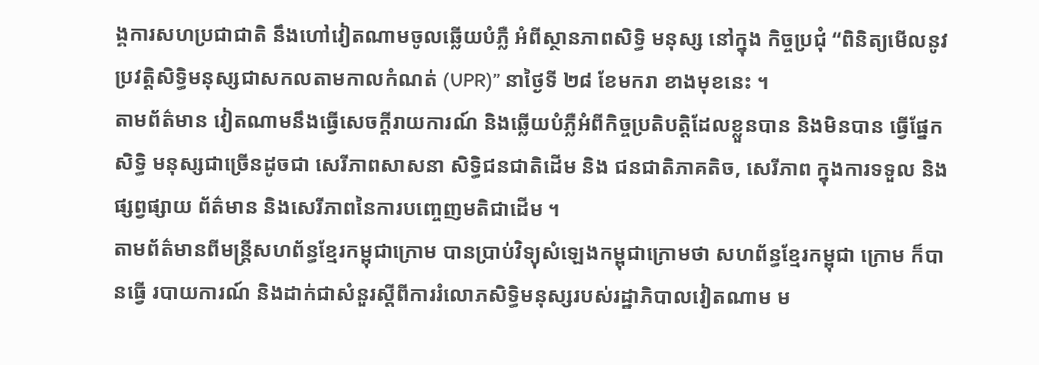ង្គការសហប្រជាជាតិ នឹងហៅវៀតណាមចូលឆ្លើយបំភ្លឺ អំពីស្ថានភាពសិទ្ធិ មនុស្ស នៅក្នុង កិច្ចប្រជុំ “ពិនិត្យមើលនូវប្រវត្តិសិទ្ធិមនុស្សជាសកលតាមកាលកំណត់ (UPR)” នាថ្ងៃទី ២៨ ខែមករា ខាងមុខនេះ ។
តាមព័ត៌មាន វៀតណាមនឹងធ្វើសេចក្ដីរាយការណ៍ និងឆ្លើយបំភ្លឺអំពីកិច្ចប្រតិបត្តិដែលខ្លួនបាន និងមិនបាន ធ្វើផ្នែកសិទ្ធិ មនុស្សជាច្រើនដូចជា សេរីភាពសាសនា សិទ្ធិជនជាតិដើម និង ជនជាតិភាគតិច, សេរីភាព ក្នុងការទទួល និងផ្សព្វផ្សាយ ព័ត៌មាន និងសេរីភាពនៃការបញ្ចេញមតិជាដើម ។
តាមព័ត៌មានពីមន្ត្រីសហព័ន្ធខ្មែរកម្ពុជាក្រោម បានប្រាប់វិទ្យុសំឡេងកម្ពុជាក្រោមថា សហព័ន្ធខ្មែរកម្ពុជា ក្រោម ក៏បានធ្វើ របាយការណ៍ និងដាក់ជាសំនួរស្ដីពីការរំលោភសិទ្ធិមនុស្សរបស់រដ្ឋាភិបាលវៀតណាម ម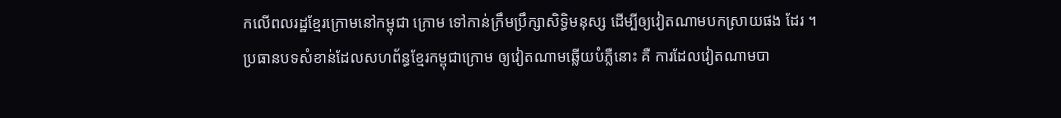កលើពលរដ្ឋខ្មែរក្រោមនៅកម្ពុជា ក្រោម ទៅកាន់ក្រឹមប្រឹក្សាសិទ្ធិមនុស្ស ដើម្បីឲ្យវៀតណាមបកស្រាយផង ដែរ ។
ប្រធានបទសំខាន់ដែលសហព័ន្ធខ្មែរកម្ពុជាក្រោម ឲ្យវៀតណាមឆ្លើយបំភ្លឺនោះ គឺ ការដែលវៀតណាមបា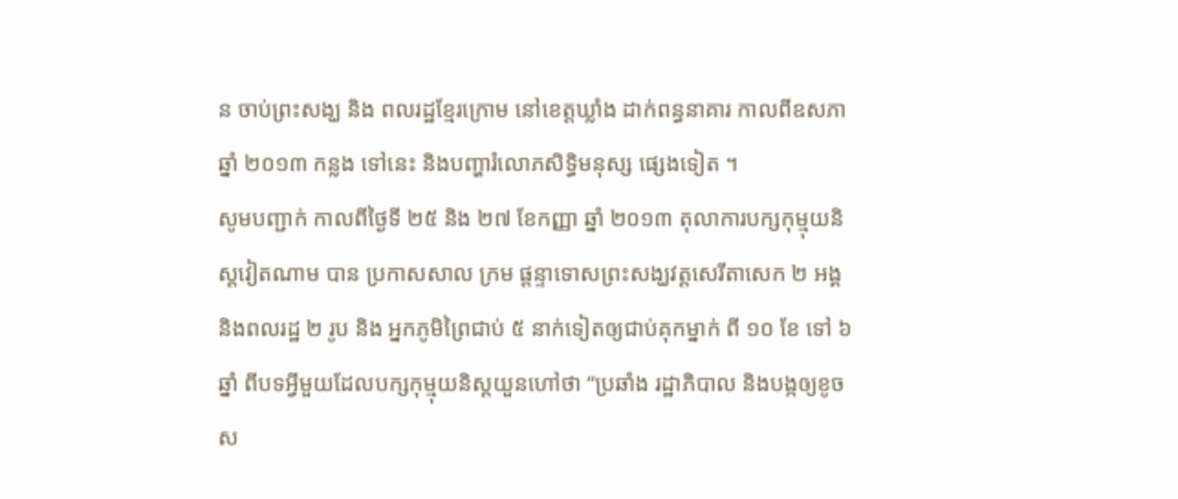ន ចាប់ព្រះសង្ឃ និង ពលរដ្ឋខ្មែរក្រោម នៅខេត្តឃ្លាំង ដាក់ពន្ធនាគារ កាលពីឧសភា ឆ្នាំ ២០១៣ កន្លង ទៅនេះ និងបញ្ហារំលោភសិទ្ធិមនុស្ស ផ្សេងទៀត ។
សូមបញ្ជាក់ កាលពីថ្ងៃទី ២៥ និង ២៧ ខែកញ្ញា ឆ្នាំ ២០១៣ តុលាការបក្សកុម្មុយនិស្តវៀតណាម បាន ប្រកាសសាល ក្រម ផ្ដន្ទាទោសព្រះសង្ឃវត្តសេរីតាសេក ២ អង្គ និងពលរដ្ឋ ២ រូប និង អ្នកភូមិព្រៃជាប់ ៥ នាក់ទៀតឲ្យជាប់គុកម្នាក់ ពី ១០ ខែ ទៅ ៦ ឆ្នាំ ពីបទអ្វីមួយដែលបក្សកុម្មុយនិស្តយួនហៅថា “ប្រឆាំង រដ្ឋាភិបាល និងបង្កឲ្យខូចស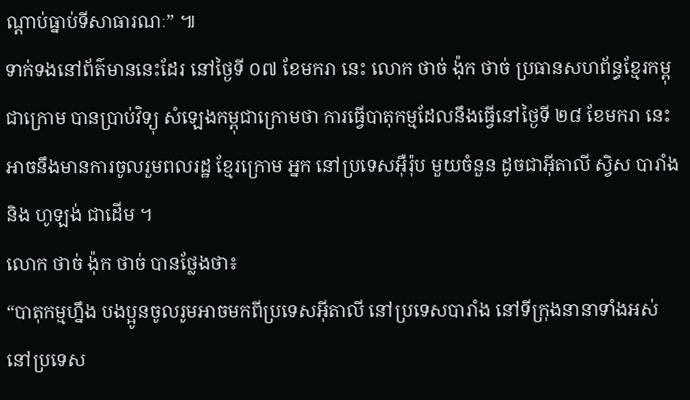ណ្ដាប់ធ្នាប់ទីសាធារណៈ” ៕
ទាក់ទងនៅព័ត៌មាននេះដែរ នៅថ្ងៃទី ០៧ ខែមករា នេះ លោក ថាច់ ង៉ុក ថាច់ ប្រធានសហព័ន្ធខ្មែរកម្ពុជាក្រោម បានប្រាប់វិទ្យុ សំឡេងកម្ពុជាក្រោមថា ការធ្វើបាតុកម្មដែលនឹងធ្វើនៅថ្ងៃទី ២៨ ខែមករា នេះ អាចនឹងមានការចូលរួមពលរដ្ឋ ខ្មែរក្រោម អ្នក នៅប្រទេសអ៊ឺរ៉ុប មួយចំនួន ដូចជាអ៊ីតាលី ស្វិស បារាំង និង ហូឡង់ ជាដើម ។
លោក ថាច់ ង៉ុក ថាច់ បានថ្លែងថា៖
“បាតុកម្មហ្នឹង បងប្អូនចូលរូមអាចមកពីប្រទេសអ៊ីតាលី នៅប្រទេសបារាំង នៅទីក្រុងនានាទាំងអស់ នៅប្រទេស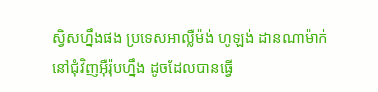ស្វិសហ្នឹងផង ប្រទេសអាល្លឺម៉ង់ ហូឡង់ ដានណាម៉ាក់ នៅជុំវិញអ៊ឺរ៉ុបហ្នឹង ដូចដែលបានធ្វើ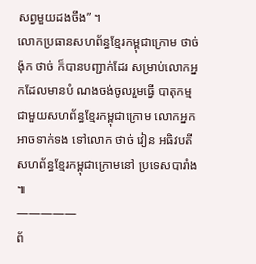សព្វមួយដងចឹង” ។
លោកប្រធានសហព័ន្ធខ្មែរកម្ពុជាក្រោម ថាច់ ង៉ុក ថាច់ ក៏បានបញ្ជាក់ដែរ សម្រាប់លោកអ្នកដែលមានបំ ណងចង់ចូលរួមធ្វើ បាតុកម្មជាមួយសហព័ន្ធខ្មែរកម្ពុជាក្រោម លោកអ្នកអាចទាក់ទង ទៅលោក ថាច់ វៀន អធិវបតីសហព័ន្ធខ្មែរកម្ពុជាក្រោមនៅ ប្រទេសបារាំង ៕
—————
ព័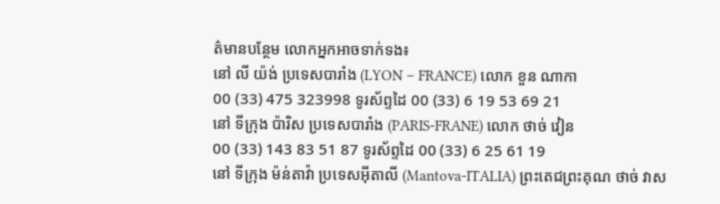ត៌មានបន្ថែម លោកអ្នកអាចទាក់ទង៖
នៅ លី យ៉ង់ ប្រទេសបារាំង (LYON – FRANCE) លោក ខួន ណាកា
00 (33) 475 323998 ទូរស័ព្ទដៃ 00 (33) 6 19 53 69 21
នៅ ទីក្រុង ប៉ារិស ប្រទេសបារាំង (PARIS-FRANE) លោក ថាច់ វៀន
00 (33) 143 83 51 87 ទូរស័ព្ទដៃ 00 (33) 6 25 61 19
នៅ ទីក្រុង ម៉ន់តាវ៉ា ប្រទេសអ៊ីតាលី (Mantova-ITALIA) ព្រះតេជព្រះគុណ ថាច់ វាស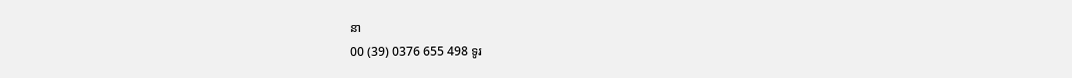នា
00 (39) 0376 655 498 ទូរ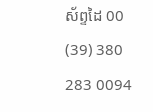ស័ព្ទដៃ 00 (39) 380 283 0094